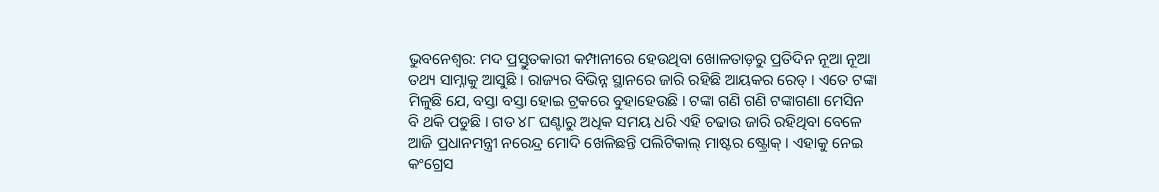ଭୁବନେଶ୍ବର: ମଦ ପ୍ରସ୍ତୁତକାରୀ କମ୍ପାନୀରେ ହେଉଥିବା ଖୋଳତାଡ଼ରୁ ପ୍ରତିଦିନ ନୂଆ ନୂଆ ତଥ୍ୟ ସାମ୍ନାକୁ ଆସୁଛି । ରାଜ୍ୟର ବିଭିନ୍ନ ସ୍ଥାନରେ ଜାରି ରହିଛି ଆୟକର ରେଡ୍ । ଏତେ ଟଙ୍କା ମିଳୁଛି ଯେ, ବସ୍ତା ବସ୍ତା ହୋଇ ଟ୍ରକରେ ବୁହାହେଉଛି । ଟଙ୍କା ଗଣି ଗଣି ଟଙ୍କାଗଣା ମେସିନ ବି ଥକି ପଡୁଛି । ଗତ ୪୮ ଘଣ୍ଟାରୁ ଅଧିକ ସମୟ ଧରି ଏହି ଚଢାଉ ଜାରି ରହିଥିବା ବେଳେ ଆଜି ପ୍ରଧାନମନ୍ତ୍ରୀ ନରେନ୍ଦ୍ର ମୋଦି ଖେଳିଛନ୍ତି ପଲିଟିକାଲ୍ ମାଷ୍ଟର ଷ୍ଟ୍ରୋକ୍ । ଏହାକୁ ନେଇ କଂଗ୍ରେସ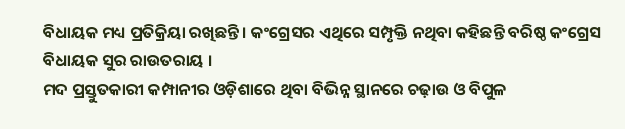ବିଧାୟକ ମଧ୍ୟ ପ୍ରତିକ୍ରିୟା ରଖିଛନ୍ତି । କଂଗ୍ରେସର ଏଥିରେ ସମ୍ପୃକ୍ତି ନଥିବା କହିଛନ୍ତି ବରିଷ୍ଠ କଂଗ୍ରେସ ବିଧାୟକ ସୁର ରାଉତରାୟ ।
ମଦ ପ୍ରସ୍ତୁତକାରୀ କମ୍ପାନୀର ଓଡ଼ିଶାରେ ଥିବା ବିଭିନ୍ନ ସ୍ଥାନରେ ଚଢ଼ାଉ ଓ ବିପୁଳ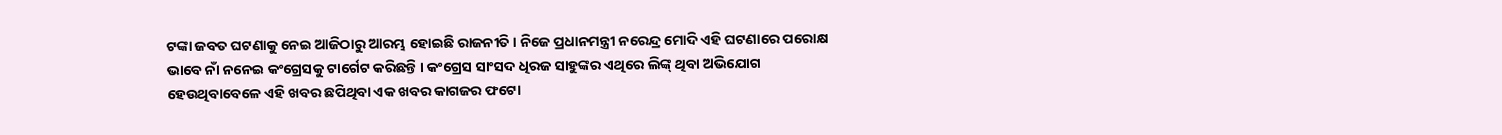ଟଙ୍କା ଜବତ ଘଟଣାକୁ ନେଇ ଆଜିଠାରୁ ଆରମ୍ଭ ହୋଇଛି ରାଜନୀତି । ନିଜେ ପ୍ରଧାନମନ୍ତ୍ରୀ ନରେନ୍ଦ୍ର ମୋଦି ଏହି ଘଟଣାରେ ପରୋକ୍ଷ ଭାବେ ନାଁ ନନେଇ କଂଗ୍ରେସକୁ ଟାର୍ଗେଟ କରିଛନ୍ତି । କଂଗ୍ରେସ ସାଂସଦ ଧିରଜ ସାହୁଙ୍କର ଏଥିରେ ଲିଙ୍କ୍ ଥିବା ଅଭିଯୋଗ ହେଉଥିବାବେଳେ ଏହି ଖବର ଛପିଥିବା ଏକ ଖବର କାଗଜର ଫଟୋ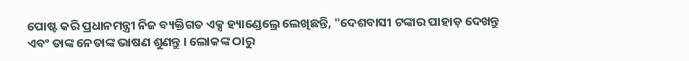ପୋଷ୍ଟ କରି ପ୍ରଧାନମନ୍ତ୍ରୀ ନିଜ ବ୍ୟକ୍ତିଗତ ଏକ୍ସ ହ୍ୟାଣ୍ଡେଲ୍ରେ ଲେଖିଛନ୍ତି, "ଦେଶବାସୀ ଟଙ୍କାର ପାହାଡ଼ ଦେଖନ୍ତୁ ଏବଂ ତାଙ୍କ ନେତାଙ୍କ ଭାଷଣ ଶୁଣନ୍ତୁ । ଲୋକଙ୍କ ଠାରୁ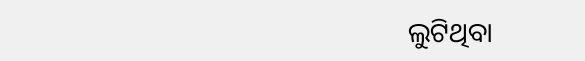ଲୁଟିଥିବା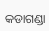କଡାଗଣ୍ଡା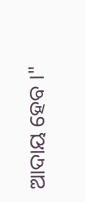ଆଦାୟ ହେବ ।"